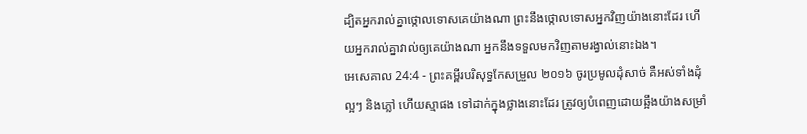ដ្បិតអ្នករាល់គ្នាថ្កោលទោសគេយ៉ាងណា ព្រះនឹងថ្កោលទោសអ្នកវិញយ៉ាងនោះដែរ ហើយអ្នករាល់គ្នាវាល់ឲ្យគេយ៉ាងណា អ្នកនឹងទទួលមកវិញតាមរង្វាល់នោះឯង។
អេសេគាល 24:4 - ព្រះគម្ពីរបរិសុទ្ធកែសម្រួល ២០១៦ ចូរប្រមូលដុំសាច់ គឺអស់ទាំងដុំល្អៗ និងភ្លៅ ហើយស្មាផង ទៅដាក់ក្នុងថ្លាងនោះដែរ ត្រូវឲ្យបំពេញដោយឆ្អឹងយ៉ាងសម្រាំ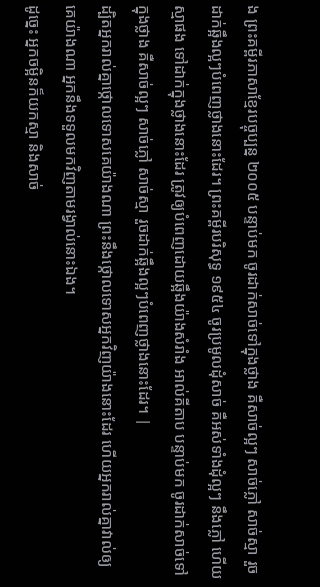ង ព្រះគម្ពីរភាសាខ្មែរបច្ចុប្បន្ន ២០០៥ បន្ទាប់មក ចូរដាក់សាច់ទៅក្នុងថ្លាង គឺសាច់ល្អៗ សាច់ភ្លៅ សាច់ស្មា រួចដាក់ឆ្អឹងល្អៗបំពេញថ្លាងនោះដែរ។ ព្រះគម្ពីរបរិសុទ្ធ ១៩៥៤ ចូរប្រមូលដុំសាច់ គឺអស់ទាំងដុំល្អៗ នឹងភ្លៅ ហើយស្មាផង ទៅដាក់ក្នុងថ្លាងនោះដែរ ត្រូវឲ្យបំពេញដោយឆ្អឹងយ៉ាងសំរាំង អាល់គីតាប បន្ទាប់មក ចូរដាក់សាច់ទៅក្នុងថ្លាង គឺសាច់ល្អៗ សាច់ភ្លៅ សាច់ស្មា រួចដាក់ឆ្អឹងល្អៗបំពេញថ្លាងនោះដែរ។ |
ដ្បិតអ្នករាល់គ្នាថ្កោលទោសគេយ៉ាងណា ព្រះនឹងថ្កោលទោសអ្នកវិញយ៉ាងនោះដែរ ហើយអ្នករាល់គ្នាវាល់ឲ្យគេយ៉ាងណា អ្នកនឹងទទួលមកវិញតាមរង្វាល់នោះឯង។
ដូច្នេះ អ្នកចម្អិនក៏យកស្មា និងសាច់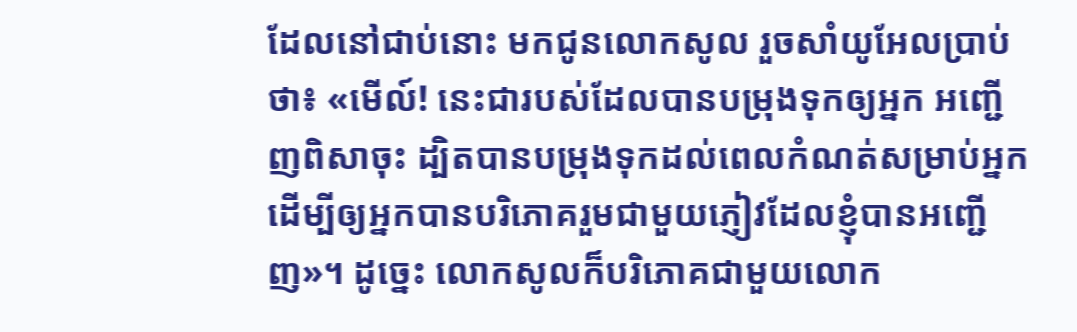ដែលនៅជាប់នោះ មកជូនលោកសូល រួចសាំយូអែលប្រាប់ថា៖ «មើល៍! នេះជារបស់ដែលបានបម្រុងទុកឲ្យអ្នក អញ្ជើញពិសាចុះ ដ្បិតបានបម្រុងទុកដល់ពេលកំណត់សម្រាប់អ្នក ដើម្បីឲ្យអ្នកបានបរិភោគរួមជាមួយភ្ញៀវដែលខ្ញុំបានអញ្ជើញ»។ ដូច្នេះ លោកសូលក៏បរិភោគជាមួយលោក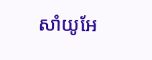សាំយូអែ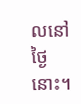លនៅថ្ងៃនោះ។